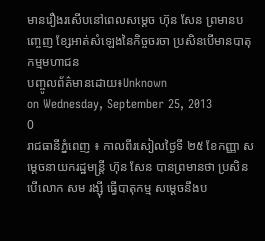មានរឿងរសើបនៅពេលសម្តេច ហ៊ុន សែន ព្រមានបញ្ចេញ ខ្សែអាត់សំឡេងនៃកិច្ចចរចា ប្រសិនបើមានបាតុកម្មមហាជន
បញ្ចូលព័ត៌មានដោយ៖Unknown
on Wednesday, September 25, 2013
0
រាជធានីភ្នំពេញ ៖ កាលពីរសៀលថ្ងៃទី ២៥ ខែកញ្ញា សម្តេចនាយករដ្ឋមន្ត្រី ហ៊ុន សែន បានព្រមានថា ប្រសិនបើលោក សម រង្ស៊ី ធ្វើបាតុកម្ម សម្តេចនឹងប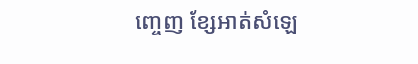ញ្ចេញ ខ្សែអាត់សំឡេ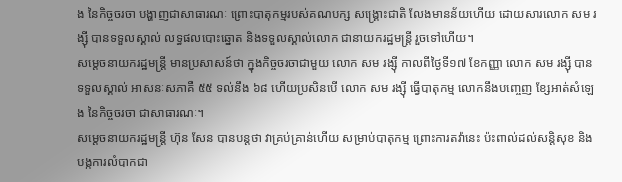ង នៃកិច្ចចរចា បង្ហាញជាសាធារណៈ ព្រោះបាតុកម្មរបស់គណបក្ស សង្គ្រោះជាតិ លែងមានន័យហើយ ដោយសារលោក សម រង្ស៊ី បានទទួលស្គាល់ លទ្ធផលបោះឆ្នោត និងទទួលស្គាល់លោក ជានាយករដ្ឋមន្ត្រី រួចទៅហើយ។
សម្តេចនាយករដ្ឋមន្ត្រី មានប្រសាសន៍ថា ក្នុងកិច្ចចរចាជាមួយ លោក សម រង្ស៊ី កាលពីថ្ងៃទី១៧ ខែកញ្ញា លោក សម រង្ស៊ី បានទទួលស្គាល់ អាសនៈសភាគឺ ៥៥ ទល់នឹង ៦៨ ហើយប្រសិនបើ លោក សម រង្ស៊ី ធ្វើបាតុកម្ម លោកនឹងបញ្ចេញ ខ្សែអាត់សំឡេង នៃកិច្ចចរចា ជាសាធារណៈ។
សម្តេចនាយករដ្ឋមន្ត្រី ហ៊ុន សែន បានបន្តថា វាគ្រប់គ្រាន់ហើយ សម្រាប់បាតុកម្ម ព្រោះការតវ៉ានេះ ប៉ះពាល់ដល់សន្តិសុខ និងបង្កការលំបាកជា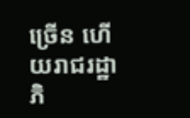ច្រើន ហើយរាជរដ្ឋាភិ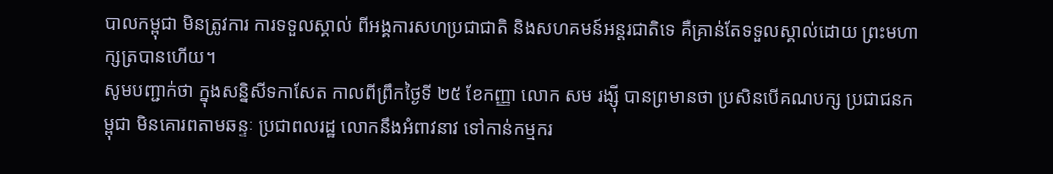បាលកម្ពុជា មិនត្រូវការ ការទទួលស្គាល់ ពីអង្គការសហប្រជាជាតិ និងសហគមន៍អន្តរជាតិទេ គឺគ្រាន់តែទទួលស្គាល់ដោយ ព្រះមហាក្សត្របានហើយ។
សូមបញ្ជាក់ថា ក្នុងសន្និសីទកាសែត កាលពីព្រឹកថ្ងៃទី ២៥ ខែកញ្ញា លោក សម រង្ស៊ី បានព្រមានថា ប្រសិនបើគណបក្ស ប្រជាជនកម្ពុជា មិនគោរពតាមឆន្ទៈ ប្រជាពលរដ្ឋ លោកនឹងអំពាវនាវ ទៅកាន់កម្មករ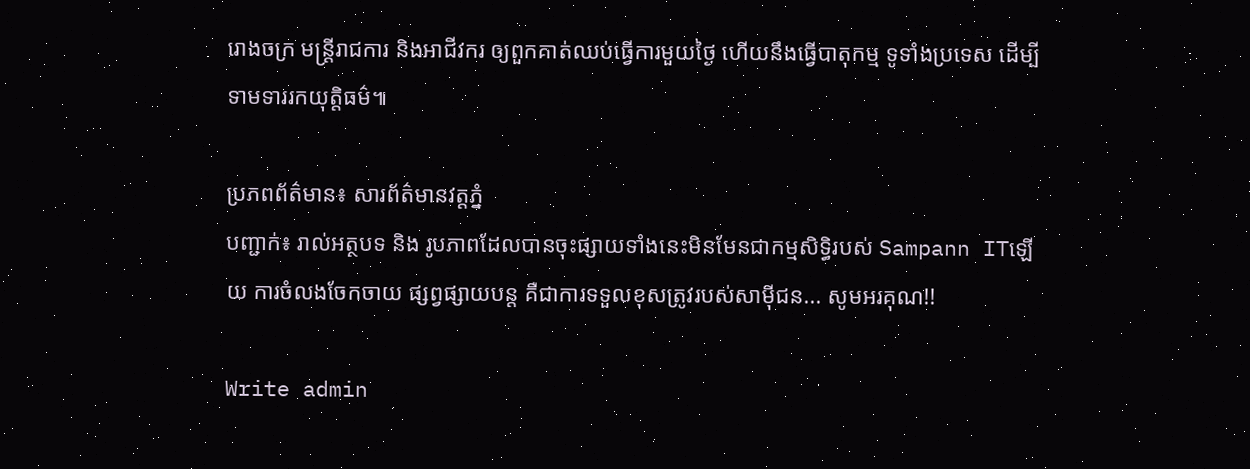រោងចក្រ មន្ដ្រីរាជការ និងអាជីវករ ឲ្យពួកគាត់ឈប់ធ្វើការមួយថ្ងៃ ហើយនឹងធ្វើបាតុកម្ម ទូទាំងប្រទេស ដើម្បីទាមទាររកយុត្តិធម៌៕

ប្រភពព័ត៌មាន៖ សារព័ត៌មានវត្តភ្នំ
បញ្ជាក់៖ រាល់អត្ថបទ និង រូបភាពដែលបានចុះផ្សាយទាំងនេះមិនមែនជាកម្មសិទ្ធិរបស់ Sampann ITឡើយ ការចំលងចែកចាយ ផ្សព្វផ្សាយបន្ត គឺជាការទទួលខុសត្រូវរបស់សាម៉ីជន... សូមអរគុណ!!

Write admin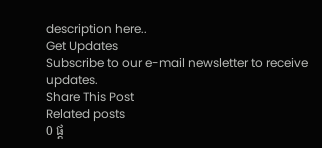description here..
Get Updates
Subscribe to our e-mail newsletter to receive updates.
Share This Post
Related posts
0 ផ្ត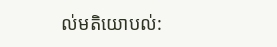ល់មតិយោបល់: